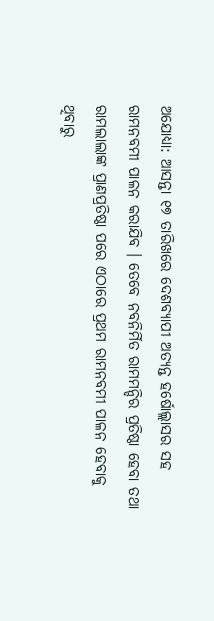ଅଯୋଧ୍ୟା: ଆସନ୍ତା ୧୭ ତାରିଖରେ ଦେଶବ୍ୟାପୀ ଅତ୍ୟନ୍ତ ହର୍ଷୋଲ୍ଲାସର ସହ ରାମନବମୀ ପାଳନ କରାଯିବ । ତେବେ ନବନିର୍ମିତ ରାମମନ୍ଦିର ପ୍ରତିଷ୍ଠା ହେବା ତଥା ରାମଲାଲାଙ୍କ ପ୍ରାଣପ୍ରତିଷ୍ଠା ପରେ ଏଠାରେ ପ୍ରଥମ ରାମନବମୀ ପାଳନ ହେବାକୁ ଥିବାରୁ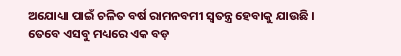ଅଯୋଧ୍ୟା ପାଇଁ ଚଳିତ ବର୍ଷ ରାମନବମୀ ସ୍ୱତନ୍ତ୍ର ହେବାକୁ ଯାଉଛି । ତେବେ ଏସବୁ ମଧ୍ୟରେ ଏକ ବଡ଼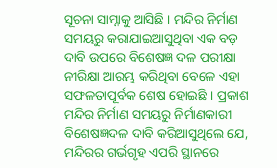ସୂଚନା ସାମ୍ନାକୁ ଆସିଛି । ମନ୍ଦିର ନିର୍ମାଣ ସମୟରୁ କରାଯାଇଆସୁଥିବା ଏକ ବଡ଼ ଦାବି ଉପରେ ବିଶେଷଜ୍ଞ ଦଳ ପରୀକ୍ଷା ନୀରିକ୍ଷା ଆରମ୍ଭ କରିଥିବା ବେଳେ ଏହା ସଫଳତାପୂର୍ବକ ଶେଷ ହୋଇଛି । ପ୍ରକାଶ ମନ୍ଦିର ନିର୍ମାଣ ସମୟରୁ ନିର୍ମାଣକାରୀ ବିଶେଷଜ୍ଞଦଳ ଦାବି କରିଆସୁଥିଲେ ଯେ, ମନ୍ଦିରର ଗର୍ଭଗୃହ ଏପରି ସ୍ଥାନରେ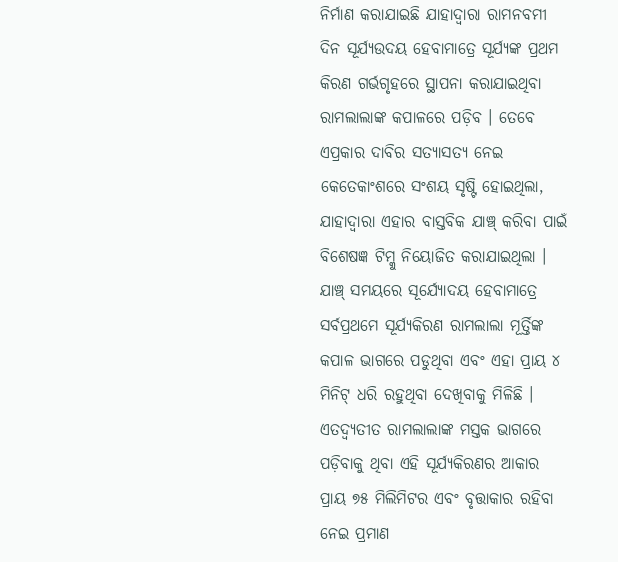ନିର୍ମାଣ କରାଯାଇଛି ଯାହାଦ୍ୱାରା ରାମନବମୀ ଦିନ ସୂର୍ଯ୍ୟଉଦୟ ହେବାମାତ୍ରେ ସୂର୍ଯ୍ୟଙ୍କ ପ୍ରଥମ କିରଣ ଗର୍ଭଗୃହରେ ସ୍ଥାପନା କରାଯାଇଥିବା ରାମଲାଲାଙ୍କ କପାଳରେ ପଡ଼ିବ । ତେବେ ଏପ୍ରକାର ଦାବିର ସତ୍ୟାସତ୍ୟ ନେଇ କେତେକାଂଶରେ ସଂଶୟ ସୃଷ୍ଟି ହୋଇଥିଲା, ଯାହାଦ୍ୱାରା ଏହାର ବାସ୍ତବିକ ଯାଞ୍ଚ୍ କରିବା ପାଇଁ ବିଶେଷଜ୍ଞ ଟିମ୍କୁ ନିୟୋଜିତ କରାଯାଇଥିଲା ।
ଯାଞ୍ଚ୍ ସମୟରେ ସୂର୍ଯ୍ୟୋଦୟ ହେବାମାତ୍ରେ ସର୍ବପ୍ରଥମେ ସୂର୍ଯ୍ୟକିରଣ ରାମଲାଲା ମୂର୍ତ୍ତିଙ୍କ କପାଳ ଭାଗରେ ପଡୁଥିବା ଏବଂ ଏହା ପ୍ରାୟ ୪ ମିନିଟ୍ ଧରି ରହୁଥିବା ଦେଖିବାକୁ ମିଳିଛି । ଏତଦ୍ବ୍ୟତୀତ ରାମଲାଲାଙ୍କ ମସ୍ତକ ଭାଗରେ ପଡ଼ିବାକୁ ଥିବା ଏହି ସୂର୍ଯ୍ୟକିରଣର ଆକାର ପ୍ରାୟ ୭୫ ମିଲିମିଟର ଏବଂ ବୃତ୍ତାକାର ରହିବା ନେଇ ପ୍ରମାଣ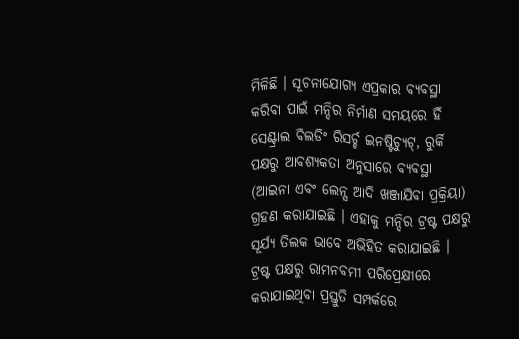ମିଳିଛି । ସୂଚନାଯୋଗ୍ୟ ଏପ୍ରକାର ବ୍ୟବସ୍ଥା କରିବା ପାଇଁ ମନ୍ଦିର ନିର୍ମାଣ ସମୟରେ ହିଁ ସେଣ୍ଟ୍ରାଲ ବିଲଡିଂ ରିସର୍ଚ୍ଚ ଇନଷ୍ଟିଚ୍ୟୁଟ୍, ରୁର୍କି ପକ୍ଷରୁ ଆବଶ୍ୟକତା ଅନୁସାରେ ବ୍ୟବସ୍ଥା (ଆଇନା ଏବଂ ଲେନ୍ସ ଆଦି ଖଞ୍ଜାଯିବା ପ୍ରକ୍ରିୟା) ଗ୍ରହଣ କରାଯାଇଛି । ଏହାକୁ ମନ୍ଦିର ଟ୍ରଷ୍ଟ ପକ୍ଷରୁ ସୂର୍ଯ୍ୟ ତିଲକ ଭାବେ ଅଭିହିତ କରାଯାଇଛି । ଟ୍ରଷ୍ଟ ପକ୍ଷରୁ ରାମନବମୀ ପରିପ୍ରେକ୍ଷୀରେ କରାଯାଇଥିବା ପ୍ରସ୍ତୁତି ସମ୍ପର୍କରେ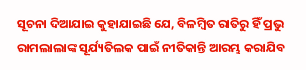ସୂଚନା ଦିଆଯାଇ କୁହାଯାଇଛି ଯେ, ବିଳମ୍ବିତ ରାତିରୁ ହିଁ ପ୍ରଭୁ ରାମଲାଲାଙ୍କ ସୂର୍ଯ୍ୟତିଲକ ପାଇଁ ନୀତିକାନ୍ତି ଆରମ୍ଭ କରାଯିବ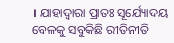। ଯାହାଦ୍ୱାରା ପ୍ରାତଃ ସୂର୍ଯ୍ୟୋଦୟ ବେଳକୁ ସବୁକିଛି ରୀତିନୀତି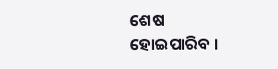ଶେଷ ହୋଇପାରିବ ।